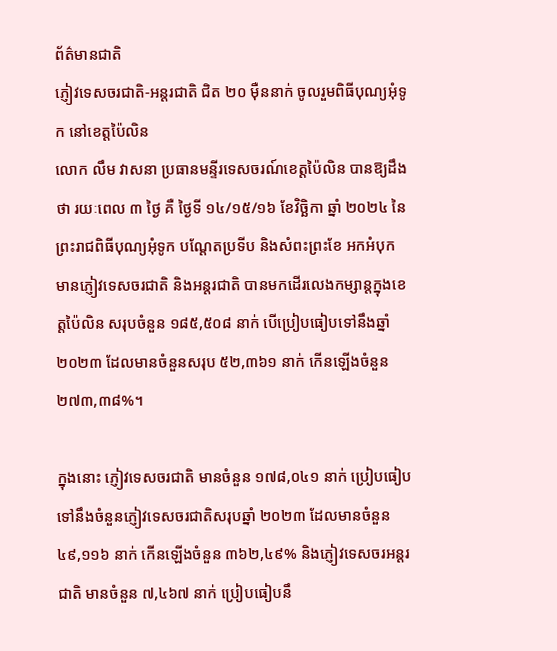ព័ត៌មានជាតិ
ភ្ញៀវទេសចរជាតិ-អន្តរជាតិ ជិត ២០ ម៉ឺននាក់ ចូលរួមពិធីបុណ្យអុំទូក នៅខេត្តប៉ៃលិន
លោក លឹម វាសនា ប្រធានមន្ទីរទេសចរណ៍ខេត្តប៉ៃលិន បានឱ្យដឹងថា រយៈពេល ៣ ថ្ងៃ គឺ ថ្ងៃទី ១៤/១៥/១៦ ខែវិច្ឆិកា ឆ្នាំ ២០២៤ នៃព្រះរាជពិធីបុណ្យអុំទូក បណ្តែតប្រទីប និងសំពះព្រះខែ អកអំបុក មានភ្ញៀវទេសចរជាតិ និងអន្តរជាតិ បានមកដើរលេងកម្សាន្តក្នុងខេត្តប៉ៃលិន សរុបចំនួន ១៨៥,៥០៨ នាក់ បើប្រៀបធៀបទៅនឹងឆ្នាំ ២០២៣ ដែលមានចំនួនសរុប ៥២,៣៦១ នាក់ កើនឡើងចំនួន ២៧៣,៣៨%។

ក្នុងនោះ ភ្ញៀវទេសចរជាតិ មានចំនួន ១៧៨,០៤១ នាក់ ប្រៀបធៀបទៅនឹងចំនួនភ្ញៀវទេសចរជាតិសរុបឆ្នាំ ២០២៣ ដែលមានចំនួន ៤៩,១១៦ នាក់ កើនឡើងចំនួន ៣៦២,៤៩% និងភ្ញៀវទេសចរអន្តរជាតិ មានចំនួន ៧,៤៦៧ នាក់ ប្រៀបធៀបនឹ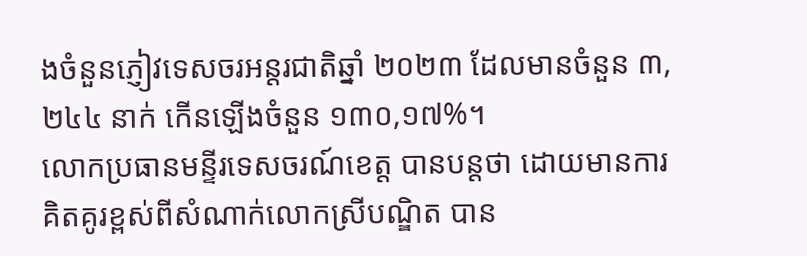ងចំនួនភ្ញៀវទេសចរអន្តរជាតិឆ្នាំ ២០២៣ ដែលមានចំនួន ៣,២៤៤ នាក់ កើនឡើងចំនួន ១៣០,១៧%។
លោកប្រធានមន្ទីរទេសចរណ៍ខេត្ត បានបន្តថា ដោយមានការគិតគូរខ្ពស់ពីសំណាក់លោកស្រីបណ្ឌិត បាន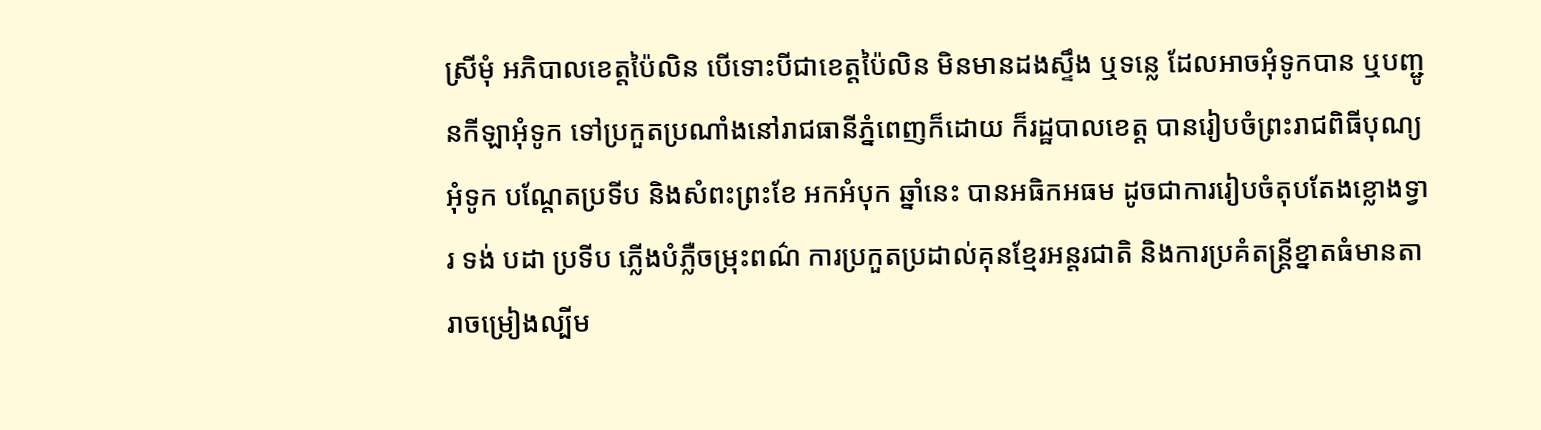ស្រីមុំ អភិបាលខេត្តប៉ៃលិន បើទោះបីជាខេត្តប៉ៃលិន មិនមានដងស្ទឹង ឬទន្លេ ដែលអាចអុំទូកបាន ឬបញ្ជូនកីឡាអុំទូក ទៅប្រកួតប្រណាំងនៅរាជធានីភ្នំពេញក៏ដោយ ក៏រដ្ឋបាលខេត្ត បានរៀបចំព្រះរាជពិធីបុណ្យអុំទូក បណ្តែតប្រទីប និងសំពះព្រះខែ អកអំបុក ឆ្នាំនេះ បានអធិកអធម ដូចជាការរៀបចំតុបតែងខ្លោងទ្វារ ទង់ បដា ប្រទីប ភ្លើងបំភ្លឺចម្រុះពណ៌ ការប្រកួតប្រដាល់គុនខ្មែរអន្តរជាតិ និងការប្រគំតន្ត្រីខ្នាតធំមានតារាចម្រៀងល្បីម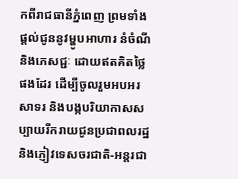កពីរាជធានីភ្នំពេញ ព្រមទាំងផ្តល់ជូននូវម្ហូបអាហារ នំចំណី និងភេសជ្ជៈ ដោយឥតគិតថ្លៃផងដែរ ដើម្បីចូលរួមអបអរសាទរ និងបង្កបរិយាកាសសប្បាយរីករាយជូនប្រជាពលរដ្ឋ និងភ្ញៀវទេសចរជាតិ-អន្តរជា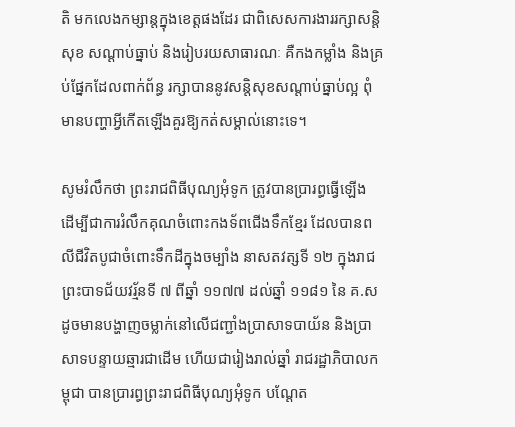តិ មកលេងកម្សាន្តក្នុងខេត្តផងដែរ ជាពិសេសការងាររក្សាសន្តិសុខ សណ្ដាប់ធ្នាប់ និងរៀបរយសាធារណៈ គឺកងកម្លាំង និងគ្រប់ផ្នែកដែលពាក់ព័ន្ធ រក្សាបាននូវសន្តិសុខសណ្ដាប់ធ្នាប់ល្អ ពុំមានបញ្ហាអ្វីកើតឡើងគួរឱ្យកត់សម្គាល់នោះទេ។

សូមរំលឹកថា ព្រះរាជពិធីបុណ្យអុំទូក ត្រូវបានប្រារព្ធធ្វើឡើង ដើម្បីជាការរំលឹកគុណចំពោះកងទ័ពជើងទឹកខ្មែរ ដែលបានពលីជីវិតបូជាចំពោះទឹកដីក្នុងចម្បាំង នាសតវត្សទី ១២ ក្នុងរាជព្រះបាទជ័យវរ្ម័នទី ៧ ពីឆ្នាំ ១១៧៧ ដល់ឆ្នាំ ១១៨១ នៃ គ.ស ដូចមានបង្ហាញចម្លាក់នៅលើជញ្ជាំងប្រាសាទបាយ័ន និងប្រាសាទបន្ទាយឆ្មារជាដើម ហើយជារៀងរាល់ឆ្នាំ រាជរដ្ឋាភិបាលកម្ពុជា បានប្រារព្ធព្រះរាជពិធីបុណ្យអុំទូក បណ្ដែត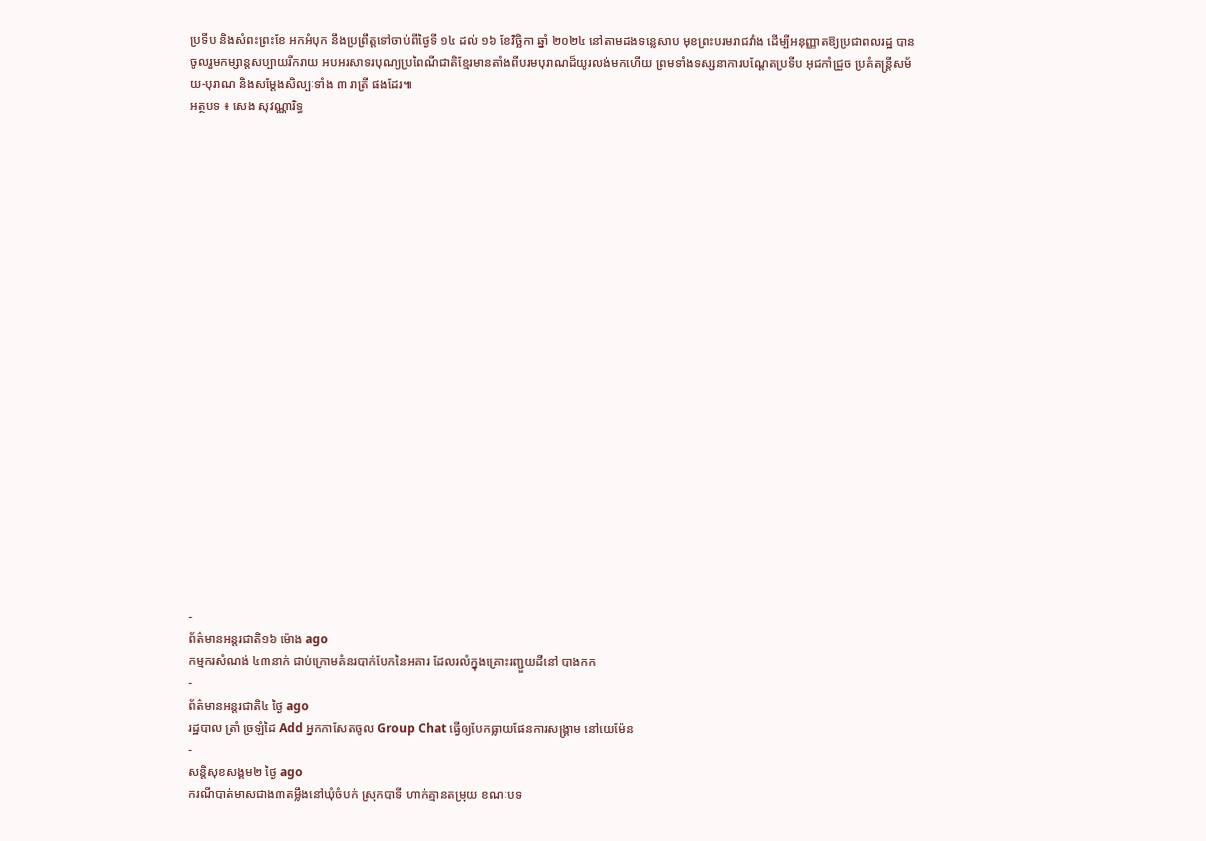ប្រទីប និងសំពះព្រះខែ អកអំបុក នឹងប្រព្រឹត្តទៅចាប់ពីថ្ងៃទី ១៤ ដល់ ១៦ ខែវិច្ឆិកា ឆ្នាំ ២០២៤ នៅតាមដងទន្លេសាប មុខព្រះបរមរាជវាំង ដើម្បីអនុញ្ញាតឱ្យប្រជាពលរដ្ឋ បានចូលរួមកម្សាន្តសប្បាយរីករាយ អបអរសាទរបុណ្យប្រពៃណីជាតិខ្មែរមានតាំងពីបរមបុរាណដ៏យូរលង់មកហើយ ព្រមទាំងទស្សនាការបណ្ដែតប្រទីប អុជកាំជ្រួច ប្រគំតន្ត្រីសម័យ-បុរាណ និងសម្តែងសិល្បៈទាំង ៣ រាត្រី ផងដែរ៕
អត្ថបទ ៖ សេង សុវណ្ណារិទ្ធ






















-
ព័ត៌មានអន្ដរជាតិ១៦ ម៉ោង ago
កម្មករសំណង់ ៤៣នាក់ ជាប់ក្រោមគំនរបាក់បែកនៃអគារ ដែលរលំក្នុងគ្រោះរញ្ជួយដីនៅ បាងកក
-
ព័ត៌មានអន្ដរជាតិ៤ ថ្ងៃ ago
រដ្ឋបាល ត្រាំ ច្រឡំដៃ Add អ្នកកាសែតចូល Group Chat ធ្វើឲ្យបែកធ្លាយផែនការសង្គ្រាម នៅយេម៉ែន
-
សន្តិសុខសង្គម២ ថ្ងៃ ago
ករណីបាត់មាសជាង៣តម្លឹងនៅឃុំចំបក់ ស្រុកបាទី ហាក់គ្មានតម្រុយ ខណៈបទ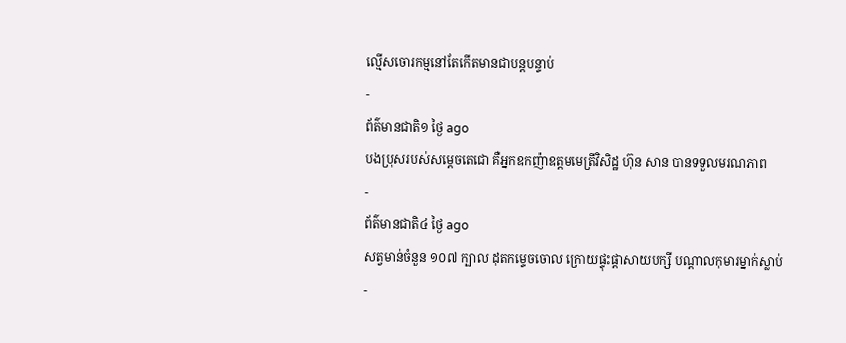ល្មើសចោរកម្មនៅតែកើតមានជាបន្តបន្ទាប់
-
ព័ត៌មានជាតិ១ ថ្ងៃ ago
បងប្រុសរបស់សម្ដេចតេជោ គឺអ្នកឧកញ៉ាឧត្តមមេត្រីវិសិដ្ឋ ហ៊ុន សាន បានទទួលមរណភាព
-
ព័ត៌មានជាតិ៤ ថ្ងៃ ago
សត្វមាន់ចំនួន ១០៧ ក្បាល ដុតកម្ទេចចោល ក្រោយផ្ទុះផ្ដាសាយបក្សី បណ្តាលកុមារម្នាក់ស្លាប់
-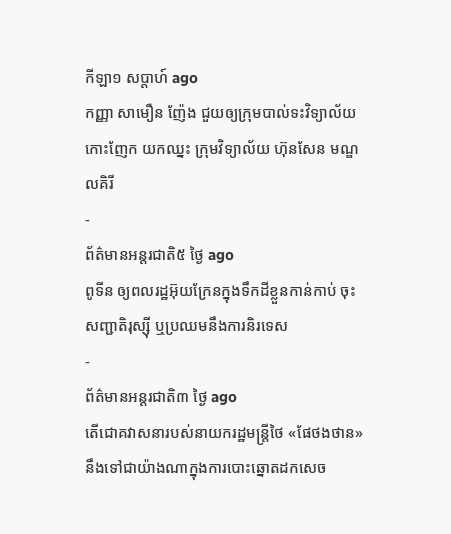កីឡា១ សប្តាហ៍ ago
កញ្ញា សាមឿន ញ៉ែង ជួយឲ្យក្រុមបាល់ទះវិទ្យាល័យកោះញែក យកឈ្នះ ក្រុមវិទ្យាល័យ ហ៊ុនសែន មណ្ឌលគិរី
-
ព័ត៌មានអន្ដរជាតិ៥ ថ្ងៃ ago
ពូទីន ឲ្យពលរដ្ឋអ៊ុយក្រែនក្នុងទឹកដីខ្លួនកាន់កាប់ ចុះសញ្ជាតិរុស្ស៊ី ឬប្រឈមនឹងការនិរទេស
-
ព័ត៌មានអន្ដរជាតិ៣ ថ្ងៃ ago
តើជោគវាសនារបស់នាយករដ្ឋមន្ត្រីថៃ «ផែថងថាន» នឹងទៅជាយ៉ាងណាក្នុងការបោះឆ្នោតដកសេច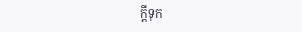ក្តីទុក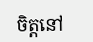ចិត្តនៅ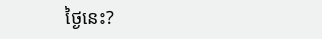ថ្ងៃនេះ?